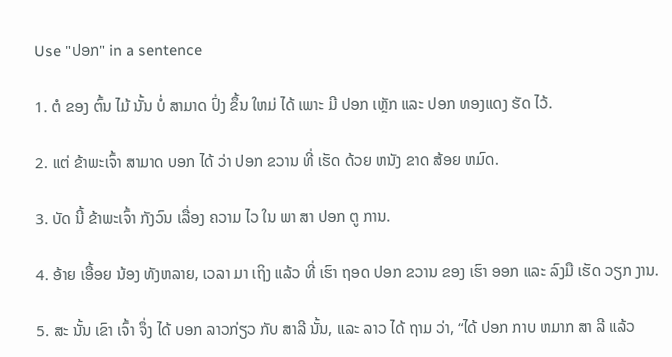Use "ປອກ" in a sentence

1. ຕໍ ຂອງ ຕົ້ນ ໄມ້ ນັ້ນ ບໍ່ ສາມາດ ປົ່ງ ຂຶ້ນ ໃຫມ່ ໄດ້ ເພາະ ມີ ປອກ ເຫຼັກ ແລະ ປອກ ທອງແດງ ຮັດ ໄວ້.

2. ແຕ່ ຂ້າພະເຈົ້າ ສາມາດ ບອກ ໄດ້ ວ່າ ປອກ ຂວານ ທີ່ ເຮັດ ດ້ວຍ ຫນັງ ຂາດ ສ້ອຍ ຫມົດ.

3. ບັດ ນີ້ ຂ້າພະເຈົ້າ ກັງວົນ ເລື່ອງ ຄວາມ ໄວ ໃນ ພາ ສາ ປອກ ຕູ ການ.

4. ອ້າຍ ເອື້ອຍ ນ້ອງ ທັງຫລາຍ, ເວລາ ມາ ເຖິງ ແລ້ວ ທີ່ ເຮົາ ຖອດ ປອກ ຂວານ ຂອງ ເຮົາ ອອກ ແລະ ລົງມື ເຮັດ ວຽກ ງານ.

5. ສະ ນັ້ນ ເຂົາ ເຈົ້າ ຈຶ່ງ ໄດ້ ບອກ ລາວກ່ຽວ ກັບ ສາລີ ນັ້ນ, ແລະ ລາວ ໄດ້ ຖາມ ວ່າ, “ໄດ້ ປອກ ກາບ ຫມາກ ສາ ລີ ແລ້ວ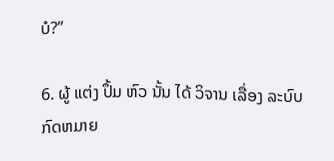ບໍ?”

6. ຜູ້ ແຕ່ງ ປຶ້ມ ຫົວ ນັ້ນ ໄດ້ ວິຈານ ເລື່ອງ ລະບົບ ກົດຫມາຍ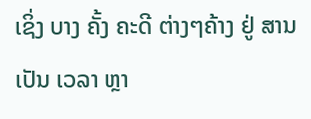ເຊິ່ງ ບາງ ຄັ້ງ ຄະດີ ຕ່າງໆຄ້າງ ຢູ່ ສານ ເປັນ ເວລາ ຫຼາ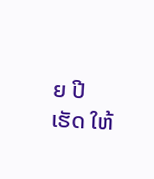ຍ ປີ ເຮັດ ໃຫ້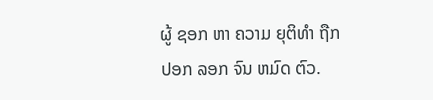ຜູ້ ຊອກ ຫາ ຄວາມ ຍຸຕິທໍາ ຖືກ ປອກ ລອກ ຈົນ ຫມົດ ຕົວ.